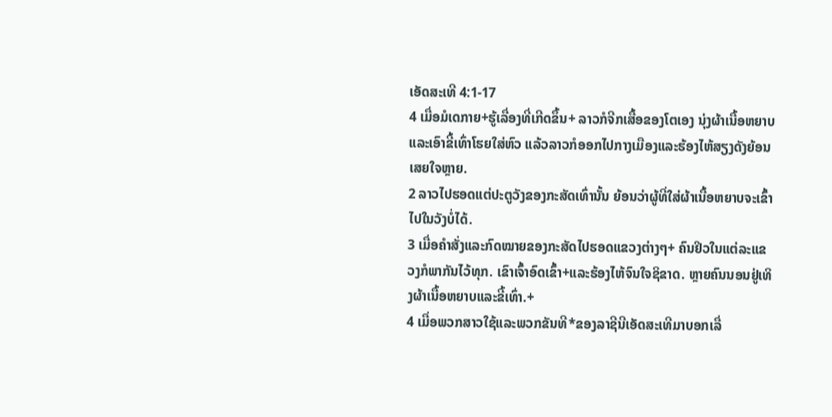ເອັດສະເທີ 4:1-17
4 ເມື່ອມໍເດກາຍ+ຮູ້ເລື່ອງທີ່ເກີດຂຶ້ນ+ ລາວກໍຈີກເສື້ອຂອງໂຕເອງ ນຸ່ງຜ້າເນື້ອຫຍາບ ແລະເອົາຂີ້ເທົ່າໂຮຍໃສ່ຫົວ ແລ້ວລາວກໍອອກໄປກາງເມືອງແລະຮ້ອງໄຫ້ສຽງດັງຍ້ອນເສຍໃຈຫຼາຍ.
2 ລາວໄປຮອດແຕ່ປະຕູວັງຂອງກະສັດເທົ່ານັ້ນ ຍ້ອນວ່າຜູ້ທີ່ໃສ່ຜ້າເນື້ອຫຍາບຈະເຂົ້າໄປໃນວັງບໍ່ໄດ້.
3 ເມື່ອຄຳສັ່ງແລະກົດໝາຍຂອງກະສັດໄປຮອດແຂວງຕ່າງໆ+ ຄົນຢິວໃນແຕ່ລະແຂວງກໍພາກັນໄວ້ທຸກ. ເຂົາເຈົ້າອົດເຂົ້າ+ແລະຮ້ອງໄຫ້ຈົນໃຈຊິຂາດ. ຫຼາຍຄົນນອນຢູ່ເທິງຜ້າເນື້ອຫຍາບແລະຂີ້ເທົ່າ.+
4 ເມື່ອພວກສາວໃຊ້ແລະພວກຂັນທີ*ຂອງລາຊີນີເອັດສະເທີມາບອກເລື່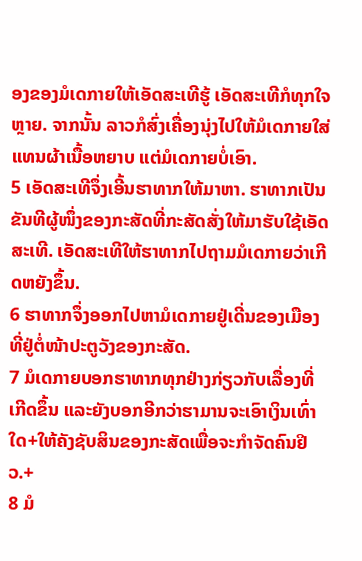ອງຂອງມໍເດກາຍໃຫ້ເອັດສະເທີຮູ້ ເອັດສະເທີກໍທຸກໃຈຫຼາຍ. ຈາກນັ້ນ ລາວກໍສົ່ງເຄື່ອງນຸ່ງໄປໃຫ້ມໍເດກາຍໃສ່ແທນຜ້າເນື້ອຫຍາບ ແຕ່ມໍເດກາຍບໍ່ເອົາ.
5 ເອັດສະເທີຈຶ່ງເອີ້ນຮາທາກໃຫ້ມາຫາ. ຮາທາກເປັນຂັນທີຜູ້ໜຶ່ງຂອງກະສັດທີ່ກະສັດສັ່ງໃຫ້ມາຮັບໃຊ້ເອັດສະເທີ. ເອັດສະເທີໃຫ້ຮາທາກໄປຖາມມໍເດກາຍວ່າເກີດຫຍັງຂຶ້ນ.
6 ຮາທາກຈຶ່ງອອກໄປຫາມໍເດກາຍຢູ່ເດີ່ນຂອງເມືອງທີ່ຢູ່ຕໍ່ໜ້າປະຕູວັງຂອງກະສັດ.
7 ມໍເດກາຍບອກຮາທາກທຸກຢ່າງກ່ຽວກັບເລື່ອງທີ່ເກີດຂຶ້ນ ແລະຍັງບອກອີກວ່າຮາມານຈະເອົາເງິນເທົ່າໃດ+ໃຫ້ຄັງຊັບສິນຂອງກະສັດເພື່ອຈະກຳຈັດຄົນຢິວ.+
8 ມໍ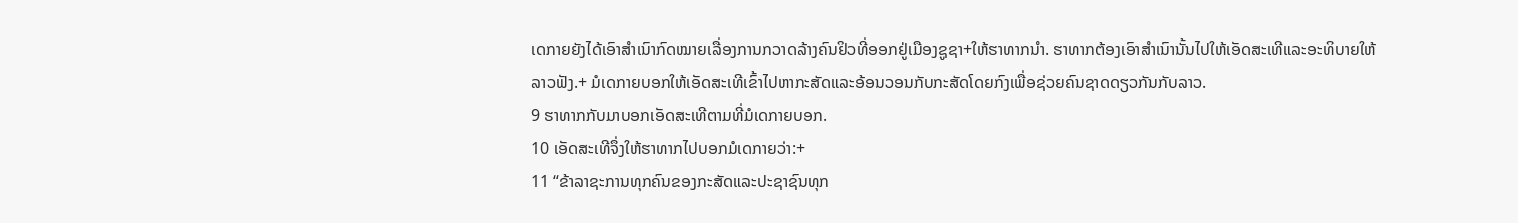ເດກາຍຍັງໄດ້ເອົາສຳເນົາກົດໝາຍເລື່ອງການກວາດລ້າງຄົນຢິວທີ່ອອກຢູ່ເມືອງຊູຊາ+ໃຫ້ຮາທາກນຳ. ຮາທາກຕ້ອງເອົາສຳເນົານັ້ນໄປໃຫ້ເອັດສະເທີແລະອະທິບາຍໃຫ້ລາວຟັງ.+ ມໍເດກາຍບອກໃຫ້ເອັດສະເທີເຂົ້າໄປຫາກະສັດແລະອ້ອນວອນກັບກະສັດໂດຍກົງເພື່ອຊ່ວຍຄົນຊາດດຽວກັນກັບລາວ.
9 ຮາທາກກັບມາບອກເອັດສະເທີຕາມທີ່ມໍເດກາຍບອກ.
10 ເອັດສະເທີຈຶ່ງໃຫ້ຮາທາກໄປບອກມໍເດກາຍວ່າ:+
11 “ຂ້າລາຊະການທຸກຄົນຂອງກະສັດແລະປະຊາຊົນທຸກ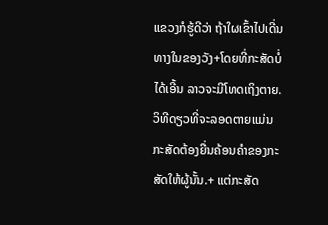ແຂວງກໍຮູ້ດີວ່າ ຖ້າໃຜເຂົ້າໄປເດີ່ນທາງໃນຂອງວັງ+ໂດຍທີ່ກະສັດບໍ່ໄດ້ເອີ້ນ ລາວຈະມີໂທດເຖິງຕາຍ. ວິທີດຽວທີ່ຈະລອດຕາຍແມ່ນ ກະສັດຕ້ອງຍື່ນຄ້ອນຄຳຂອງກະສັດໃຫ້ຜູ້ນັ້ນ.+ ແຕ່ກະສັດ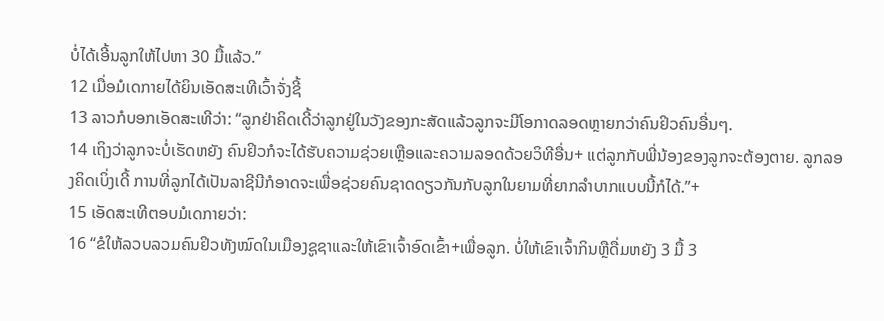ບໍ່ໄດ້ເອີ້ນລູກໃຫ້ໄປຫາ 30 ມື້ແລ້ວ.”
12 ເມື່ອມໍເດກາຍໄດ້ຍິນເອັດສະເທີເວົ້າຈັ່ງຊີ້
13 ລາວກໍບອກເອັດສະເທີວ່າ: “ລູກຢ່າຄິດເດີ້ວ່າລູກຢູ່ໃນວັງຂອງກະສັດແລ້ວລູກຈະມີໂອກາດລອດຫຼາຍກວ່າຄົນຢິວຄົນອື່ນໆ.
14 ເຖິງວ່າລູກຈະບໍ່ເຮັດຫຍັງ ຄົນຢິວກໍຈະໄດ້ຮັບຄວາມຊ່ວຍເຫຼືອແລະຄວາມລອດດ້ວຍວິທີອື່ນ+ ແຕ່ລູກກັບພີ່ນ້ອງຂອງລູກຈະຕ້ອງຕາຍ. ລູກລອງຄິດເບິ່ງເດີ້ ການທີ່ລູກໄດ້ເປັນລາຊີນີກໍອາດຈະເພື່ອຊ່ວຍຄົນຊາດດຽວກັນກັບລູກໃນຍາມທີ່ຍາກລຳບາກແບບນີ້ກໍໄດ້.”+
15 ເອັດສະເທີຕອບມໍເດກາຍວ່າ:
16 “ຂໍໃຫ້ລວບລວມຄົນຢິວທັງໝົດໃນເມືອງຊູຊາແລະໃຫ້ເຂົາເຈົ້າອົດເຂົ້າ+ເພື່ອລູກ. ບໍ່ໃຫ້ເຂົາເຈົ້າກິນຫຼືດື່ມຫຍັງ 3 ມື້ 3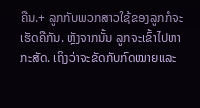ຄືນ.+ ລູກກັບພວກສາວໃຊ້ຂອງລູກກໍຈະເຮັດຄືກັນ. ຫຼັງຈາກນັ້ນ ລູກຈະເຂົ້າໄປຫາກະສັດ. ເຖິງວ່າຈະຂັດກັບກົດໝາຍແລະ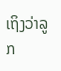ເຖິງວ່າລູກ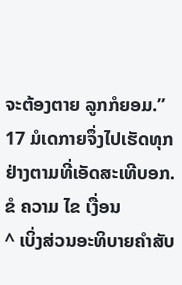ຈະຕ້ອງຕາຍ ລູກກໍຍອມ.”
17 ມໍເດກາຍຈຶ່ງໄປເຮັດທຸກຢ່າງຕາມທີ່ເອັດສະເທີບອກ.
ຂໍ ຄວາມ ໄຂ ເງື່ອນ
^ ເບິ່ງສ່ວນອະທິບາຍຄຳສັບ